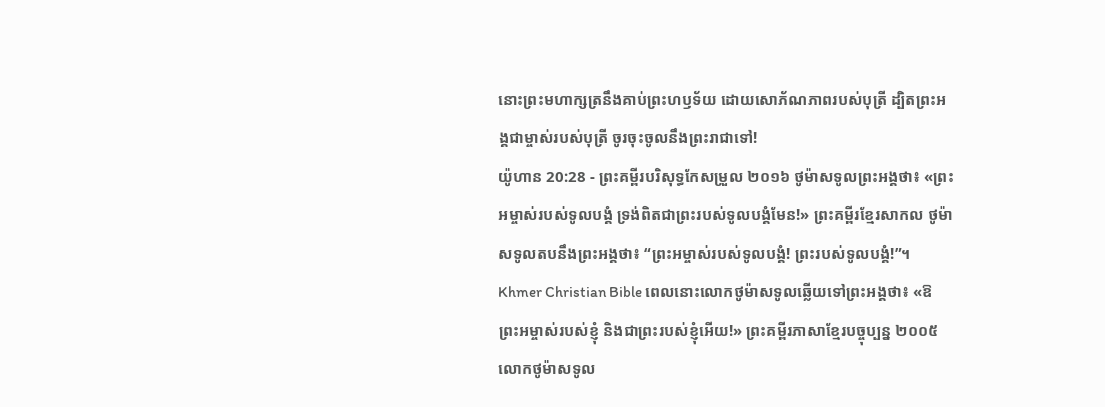នោះព្រះមហាក្សត្រនឹងគាប់ព្រះហឫទ័យ ដោយសោភ័ណភាពរបស់បុត្រី ដ្បិតព្រះអង្គជាម្ចាស់របស់បុត្រី ចូរចុះចូលនឹងព្រះរាជាទៅ!
យ៉ូហាន 20:28 - ព្រះគម្ពីរបរិសុទ្ធកែសម្រួល ២០១៦ ថូម៉ាសទូលព្រះអង្គថា៖ «ព្រះអម្ចាស់របស់ទូលបង្គំ ទ្រង់ពិតជាព្រះរបស់ទូលបង្គំមែន!» ព្រះគម្ពីរខ្មែរសាកល ថូម៉ាសទូលតបនឹងព្រះអង្គថា៖ “ព្រះអម្ចាស់របស់ទូលបង្គំ! ព្រះរបស់ទូលបង្គំ!”។ Khmer Christian Bible ពេលនោះលោកថូម៉ាសទូលឆ្លើយទៅព្រះអង្គថា៖ «ឱ ព្រះអម្ចាស់របស់ខ្ញុំ និងជាព្រះរបស់ខ្ញុំអើយ!» ព្រះគម្ពីរភាសាខ្មែរបច្ចុប្បន្ន ២០០៥ លោកថូម៉ាសទូល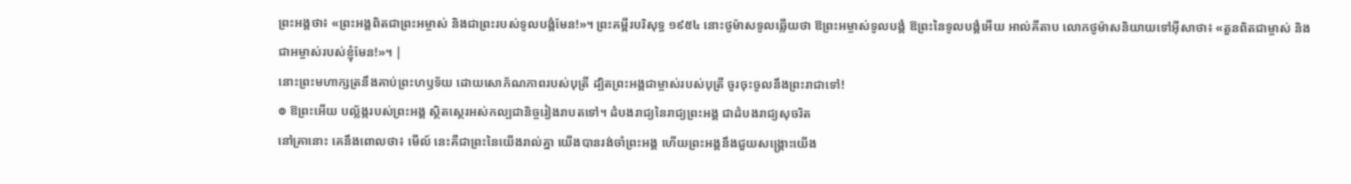ព្រះអង្គថា៖ «ព្រះអង្គពិតជាព្រះអម្ចាស់ និងជាព្រះរបស់ទូលបង្គំមែន!»។ ព្រះគម្ពីរបរិសុទ្ធ ១៩៥៤ នោះថូម៉ាសទូលឆ្លើយថា ឱព្រះអម្ចាស់ទូលបង្គំ ឱព្រះនៃទូលបង្គំអើយ អាល់គីតាប លោកថូម៉ាសនិយាយទៅអ៊ីសាថា៖ «តួនពិតជាម្ចាស់ និងជាអម្ចាស់របស់ខ្ញុំមែន!»។ |
នោះព្រះមហាក្សត្រនឹងគាប់ព្រះហឫទ័យ ដោយសោភ័ណភាពរបស់បុត្រី ដ្បិតព្រះអង្គជាម្ចាស់របស់បុត្រី ចូរចុះចូលនឹងព្រះរាជាទៅ!
៙ ឱព្រះអើយ បល្ល័ង្ករបស់ព្រះអង្គ ស្ថិតស្ថេរអស់កល្បជានិច្ចរៀងរាបតទៅ។ ដំបងរាជ្យនៃរាជ្យព្រះអង្គ ជាដំបងរាជ្យសុចរិត
នៅគ្រានោះ គេនឹងពោលថា៖ មើល៍ នេះគឺជាព្រះនៃយើងរាល់គ្នា យើងបានរង់ចាំព្រះអង្គ ហើយព្រះអង្គនឹងជួយសង្គ្រោះយើង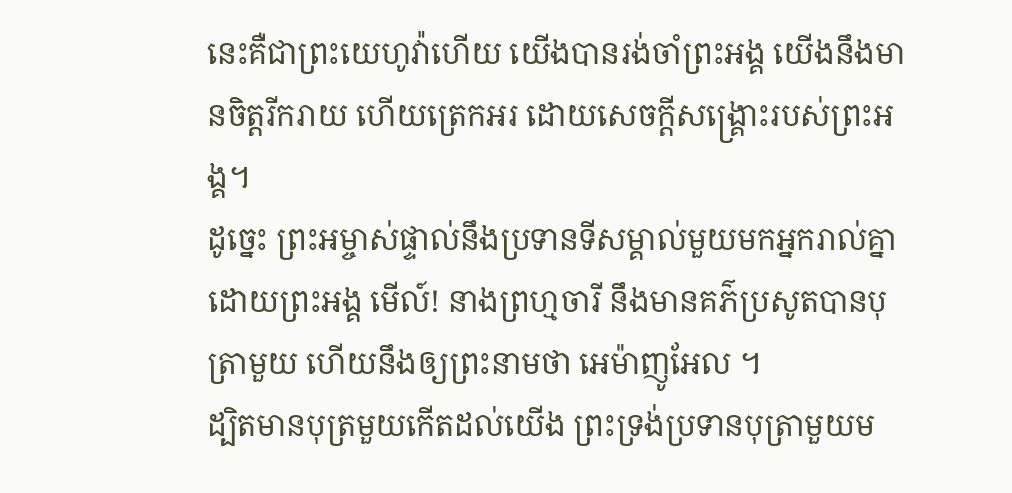នេះគឺជាព្រះយេហូវ៉ាហើយ យើងបានរង់ចាំព្រះអង្គ យើងនឹងមានចិត្តរីករាយ ហើយត្រេកអរ ដោយសេចក្ដីសង្គ្រោះរបស់ព្រះអង្គ។
ដូច្នេះ ព្រះអម្ចាស់ផ្ទាល់នឹងប្រទានទីសម្គាល់មួយមកអ្នករាល់គ្នា ដោយព្រះអង្គ មើល៍! នាងព្រហ្មចារី នឹងមានគភ៌ប្រសូតបានបុត្រាមួយ ហើយនឹងឲ្យព្រះនាមថា អេម៉ាញូអែល ។
ដ្បិតមានបុត្រមួយកើតដល់យើង ព្រះទ្រង់ប្រទានបុត្រាមួយម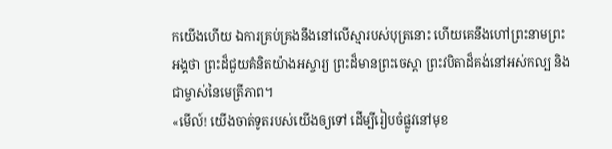កយើងហើយ ឯការគ្រប់គ្រងនឹងនៅលើស្មារបស់បុត្រនោះ ហើយគេនឹងហៅព្រះនាមព្រះអង្គថា ព្រះដ៏ជួយគំនិតយ៉ាងអស្ចារ្យ ព្រះដ៏មានព្រះចេស្តា ព្រះវបិតាដ៏គង់នៅអស់កល្ប និងជាម្ចាស់នៃមេត្រីភាព។
«មើល៍! យើងចាត់ទូតរបស់យើងឲ្យទៅ ដើម្បីរៀបចំផ្លូវនៅមុខ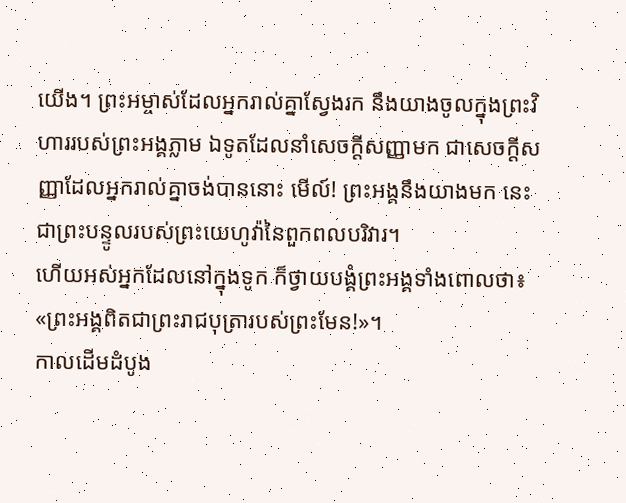យើង។ ព្រះអម្ចាស់ដែលអ្នករាល់គ្នាស្វែងរក នឹងយាងចូលក្នុងព្រះវិហាររបស់ព្រះអង្គភ្លាម ឯទូតដែលនាំសេចក្ដីសញ្ញាមក ជាសេចក្ដីសញ្ញាដែលអ្នករាល់គ្នាចង់បាននោះ មើល៍! ព្រះអង្គនឹងយាងមក នេះជាព្រះបន្ទូលរបស់ព្រះយេហូវ៉ានៃពួកពលបរិវារ។
ហើយអស់អ្នកដែលនៅក្នុងទូក ក៏ថ្វាយបង្គំព្រះអង្គទាំងពោលថា៖ «ព្រះអង្គពិតជាព្រះរាជបុត្រារបស់ព្រះមែន!»។
កាលដើមដំបូង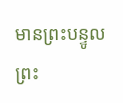មានព្រះបន្ទូល ព្រះ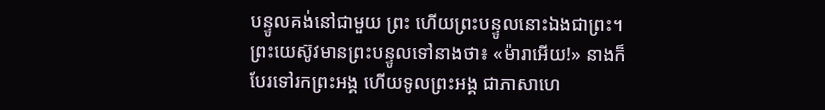បន្ទូលគង់នៅជាមួយ ព្រះ ហើយព្រះបន្ទូលនោះឯងជាព្រះ។
ព្រះយេស៊ូវមានព្រះបន្ទូលទៅនាងថា៖ «ម៉ារាអើយ!» នាងក៏បែរទៅរកព្រះអង្គ ហើយទូលព្រះអង្គ ជាភាសាហេ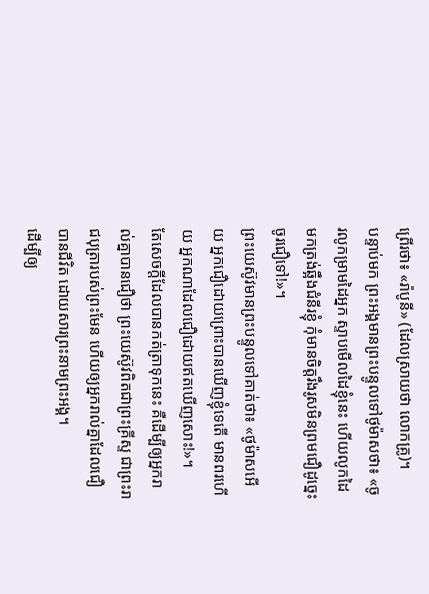ព្រើរថា៖ «រ៉ាបូនី» (ដែលស្រាយថា លោកគ្រូ)។
បន្ទាប់មក ព្រះអង្គមានព្រះបន្ទូលទៅថូម៉ាសថា៖ «ចូរលូកម្រាមដៃអ្នក ស្ទាបមើលដៃខ្ញុំនេះ ហើយលូកដៃមកត្រង់ឆ្អឹងជំនីរខ្ញុំ កុំមានចិត្តរឹងរូសមិនព្រមជឿដូច្នេះ ចូរជឿទៅ!»។
ព្រះយេស៊ូវមានព្រះបន្ទូលទៅគាត់ថា៖ «ថូម៉ាសអើយ អ្នកជឿដោយព្រោះបានឃើញខ្ញុំទេតើ មានពរហើយ អ្នកណាដែលជឿដោយឥតឃើញសោះ!»។
តែសេចក្ដីដែលបានកត់ត្រាទុកនេះ គឺដើម្បីឲ្យអ្នករាល់គ្នាបានជឿថា ព្រះយេស៊ូវពិតជាព្រះគ្រីស្ទ ជាព្រះរាជបុត្រារបស់ព្រះមែន ហើយឲ្យអ្នករាល់គ្នាដែលជឿបានជីវិត ដោយសារព្រះនាមព្រះអង្គ។
ដើម្បីឲ្យ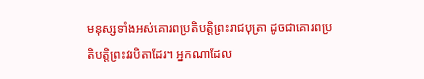មនុស្សទាំងអស់គោរពប្រតិបត្តិព្រះរាជបុត្រា ដូចជាគោរពប្រតិបត្តិព្រះវរបិតាដែរ។ អ្នកណាដែល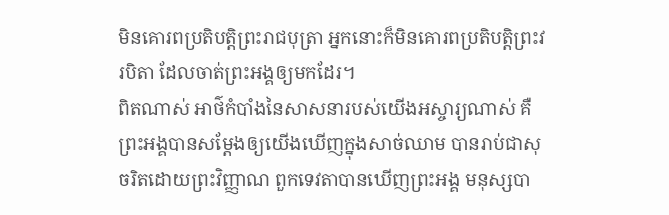មិនគោរពប្រតិបត្តិព្រះរាជបុត្រា អ្នកនោះក៏មិនគោរពប្រតិបត្តិព្រះវរបិតា ដែលចាត់ព្រះអង្គឲ្យមកដែរ។
ពិតណាស់ អាថ៌កំបាំងនៃសាសនារបស់យើងអស្ចារ្យណាស់ គឺព្រះអង្គបានសម្ដែងឲ្យយើងឃើញក្នុងសាច់ឈាម បានរាប់ជាសុចរិតដោយព្រះវិញ្ញាណ ពួកទេវតាបានឃើញព្រះអង្គ មនុស្សបា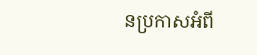នប្រកាសអំពី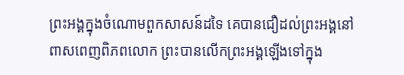ព្រះអង្គក្នុងចំណោមពួកសាសន៍ដទៃ គេបានជឿដល់ព្រះអង្គនៅពាសពេញពិភពលោក ព្រះបានលើកព្រះអង្គឡើងទៅក្នុង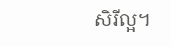សិរីល្អ។